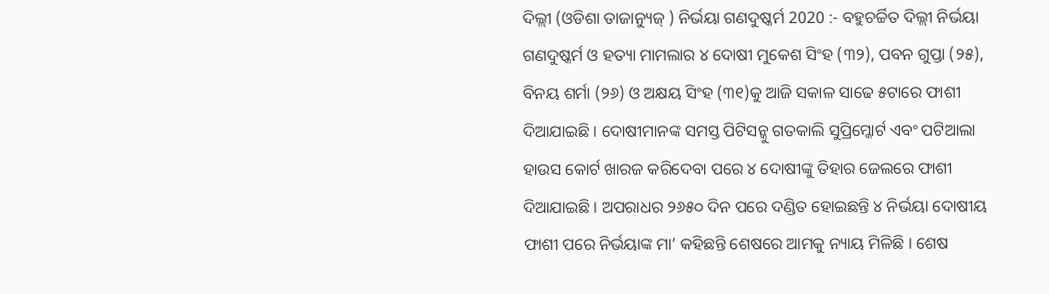ଦିଲ୍ଲୀ (ଓଡିଶା ତାଜାନ୍ୟୁଜ୍ ) ନିର୍ଭୟା ଗଣଦୁଷ୍କର୍ମ 2020 :- ବହୁଚର୍ଚ୍ଚିତ ଦିଲ୍ଲୀ ନିର୍ଭୟା ଗଣଦୁଷ୍କର୍ମ ଓ ହତ୍ୟା ମାମଲାର ୪ ଦୋଷୀ ମୁକେଶ ସିଂହ (୩୨), ପବନ ଗୁପ୍ତା (୨୫), ବିନୟ ଶର୍ମା (୨୬) ଓ ଅକ୍ଷୟ ସିଂହ (୩୧)କୁ ଆଜି ସକାଳ ସାଢେ ୫ଟାରେ ଫାଶୀ ଦିଆଯାଇଛି । ଦୋଷୀମାନଙ୍କ ସମସ୍ତ ପିଟିସନ୍କୁ ଗତକାଲି ସୁପ୍ରିମ୍କୋର୍ଟ ଏବଂ ପଟିଆଲା ହାଉସ କୋର୍ଟ ଖାରଜ କରିଦେବା ପରେ ୪ ଦୋଷୀଙ୍କୁ ତିହାର ଜେଲରେ ଫାଶୀ ଦିଆଯାଇଛି । ଅପରାଧର ୨୬୫୦ ଦିନ ପରେ ଦଣ୍ଡିତ ହୋଇଛନ୍ତି ୪ ନିର୍ଭୟା ଦୋଷୀୟ ଫାଶୀ ପରେ ନିର୍ଭୟାଙ୍କ ମା’ କହିଛନ୍ତି ଶେଷରେ ଆମକୁ ନ୍ୟାୟ ମିଳିଛି । ଶେଷ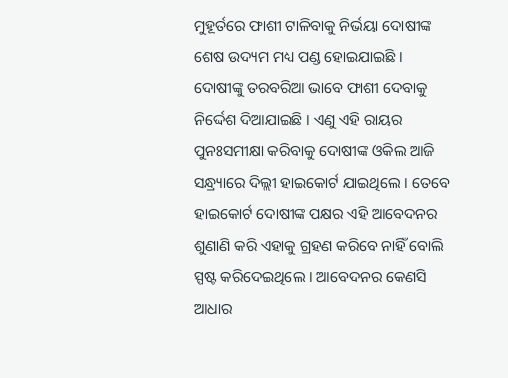ମୁହୂର୍ତରେ ଫାଶୀ ଟାଳିବାକୁ ନିର୍ଭୟା ଦୋଷୀଙ୍କ ଶେଷ ଉଦ୍ୟମ ମଧ୍ୟ ପଣ୍ଡ ହୋଇଯାଇଛି ।
ଦୋଷୀଙ୍କୁ ତରବରିଆ ଭାବେ ଫାଶୀ ଦେବାକୁ ନିର୍ଦ୍ଦେଶ ଦିଆଯାଇଛି । ଏଣୁ ଏହି ରାୟର ପୁନଃସମୀକ୍ଷା କରିବାକୁ ଦୋଷୀଙ୍କ ଓକିଲ ଆଜି ସନ୍ଧ୍ର୍ୟାରେ ଦିଲ୍ଲୀ ହାଇକୋର୍ଟ ଯାଇଥିଲେ । ତେବେ ହାଇକୋର୍ଟ ଦୋଷୀଙ୍କ ପକ୍ଷର ଏହି ଆବେଦନର ଶୁଣାଣି କରି ଏହାକୁ ଗ୍ରହଣ କରିବେ ନାହିଁ ବୋଲି ସ୍ପଷ୍ଟ କରିଦେଇଥିଲେ । ଆବେଦନର କେଣସି ଆଧାର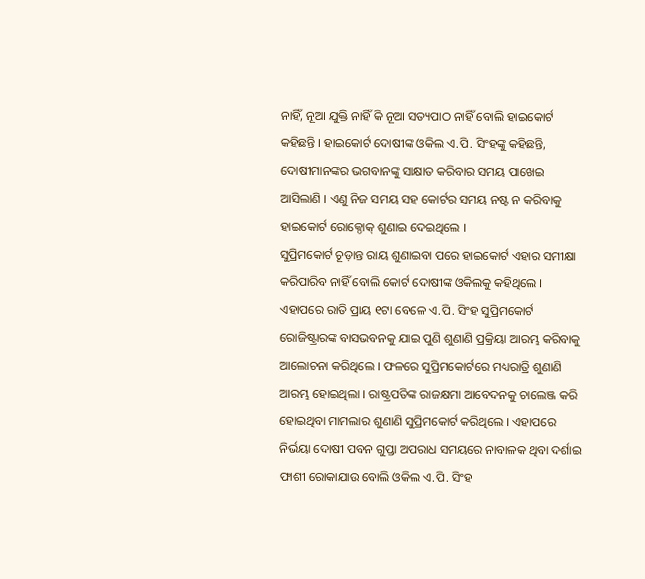ନାହିଁ, ନୂଆ ଯୁକ୍ତି ନାହିଁ କି ନୂଆ ସତ୍ୟପାଠ ନାହିଁ ବୋଲି ହାଇକୋର୍ଟ କହିଛନ୍ତି । ହାଇକୋର୍ଟ ଦୋଷୀଙ୍କ ଓକିଲ ଏ.ପି. ସିଂହଙ୍କୁ କହିଛନ୍ତି, ଦୋଷୀମାନଙ୍କର ଭଗବାନଙ୍କୁ ସାକ୍ଷାତ କରିବାର ସମୟ ପାଖେଇ ଆସିଲାଣି । ଏଣୁ ନିଜ ସମୟ ସହ କୋର୍ଟର ସମୟ ନଷ୍ଟ ନ କରିବାକୁ ହାଇକୋର୍ଟ ରୋକ୍ଠୋକ୍ ଶୁଣାଇ ଦେଇଥିଲେ ।
ସୁପ୍ରିମକୋର୍ଟ ଚୂଡ଼ାନ୍ତ ରାୟ ଶୁଣାଇବା ପରେ ହାଇକୋର୍ଟ ଏହାର ସମୀକ୍ଷା କରିପାରିବ ନାହିଁ ବୋଲି କୋର୍ଟ ଦୋଷୀଙ୍କ ଓକିଲକୁ କହିଥିଲେ । ଏହାପରେ ରାତି ପ୍ରାୟ ୧ଟା ବେଳେ ଏ.ପି. ସିଂହ ସୁପ୍ରିମକୋର୍ଟ ରୋଜିଷ୍ଟ୍ରାରଙ୍କ ବାସଭବନକୁ ଯାଇ ପୁଣି ଶୁଣାଣି ପ୍ରକ୍ରିୟା ଆରମ୍ଭ କରିବାକୁ ଆଲୋଚନା କରିଥିଲେ । ଫଳରେ ସୁପ୍ରିମକୋର୍ଟରେ ମଧ୍ୟରାତ୍ରି ଶୁଣାଣି ଆରମ୍ଭ ହୋଇଥିଲା । ରାଷ୍ଟ୍ରପତିଙ୍କ ରାଜକ୍ଷମା ଆବେଦନକୁ ଚାଲେଞ୍ଜ କରି ହୋଇଥିବା ମାମଲାର ଶୁଣାଣି ସୁପ୍ରିମକୋର୍ଟ କରିଥିଲେ । ଏହାପରେ ନିର୍ଭୟା ଦୋଷୀ ପବନ ଗୁପ୍ତା ଅପରାଧ ସମୟରେ ନାବାଳକ ଥିବା ଦର୍ଶାଇ ଫାଶୀ ରୋକାଯାଉ ବୋଲି ଓକିଲ ଏ.ପି. ସିଂହ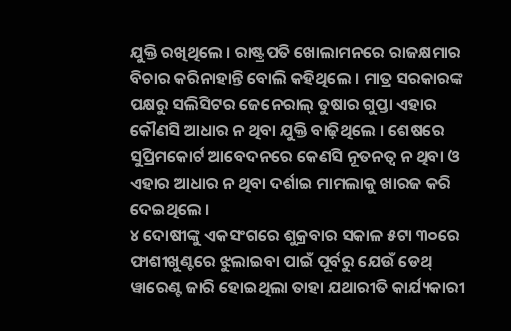ଯୁକ୍ତି ରଖିଥିଲେ । ରାଷ୍ଟ୍ରପତି ଖୋଲାମନରେ ରାଜକ୍ଷମାର ବିଚାର କରିନାହାନ୍ତି ବୋଲି କହିଥିଲେ । ମାତ୍ର ସରକାରଙ୍କ ପକ୍ଷରୁ ସଲିସିଟର ଜେନେରାଲ୍ ତୁଷାର ଗୁପ୍ତା ଏହାର କୌଣସି ଆଧାର ନ ଥିବା ଯୁକ୍ତି ବାଢ଼ିଥିଲେ । ଶେଷରେ ସୁପ୍ରିମକୋର୍ଟ ଆବେଦନରେ କେଣସି ନୂତନତ୍ୱ ନ ଥିବା ଓ ଏହାର ଆଧାର ନ ଥିବା ଦର୍ଶାଇ ମାମଲାକୁ ଖାରଜ କରି ଦେଇଥିଲେ ।
୪ ଦୋଷୀଙ୍କୁ ଏକସଂଗରେ ଶୁକ୍ରବାର ସକାଳ ୫ଟା ୩୦ରେ ଫାଶୀଖୁଣ୍ଟରେ ଝୁଲାଇବା ପାଇଁ ପୂର୍ବରୁ ଯେଉଁ ଡେଥ୍ ୱାରେଣ୍ଟ ଜାରି ହୋଇଥିଲା ତାହା ଯଥାରୀତି କାର୍ଯ୍ୟକାରୀ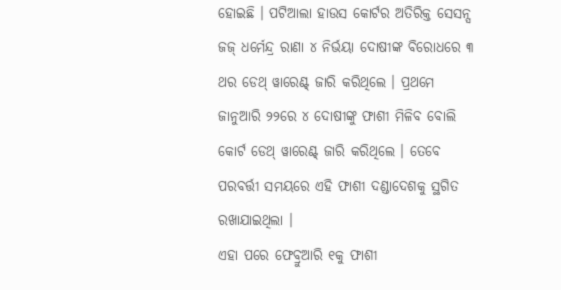ହୋଇଛି । ପଟିଆଲା ହାଉସ କୋର୍ଟର ଅତିରିକ୍ତ ସେସନ୍ସ ଜଜ୍ ଧର୍ମେନ୍ଦ୍ର ରାଣା ୪ ନିର୍ଭୟା ଦୋଷୀଙ୍କ ବିରୋଧରେ ୩ ଥର ଡେଥ୍ ୱାରେଣ୍ଟ୍ ଜାରି କରିଥିଲେ । ପ୍ରଥମେ ଜାନୁଆରି ୨୨ରେ ୪ ଦୋଷୀଙ୍କୁ ଫାଶୀ ମିଳିବ ବୋଲି କୋର୍ଟ ଡେଥ୍ ୱାରେଣ୍ଟ୍ ଜାରି କରିଥିଲେ । ତେବେ ପରବର୍ତ୍ତୀ ସମୟରେ ଏହି ଫାଶୀ ଦଣ୍ଡାଦେଶକୁ ସ୍ଥଗିତ ରଖାଯାଇଥିଲା ।
ଏହା ପରେ ଫେବ୍ରୁଆରି ୧କୁ ଫାଶୀ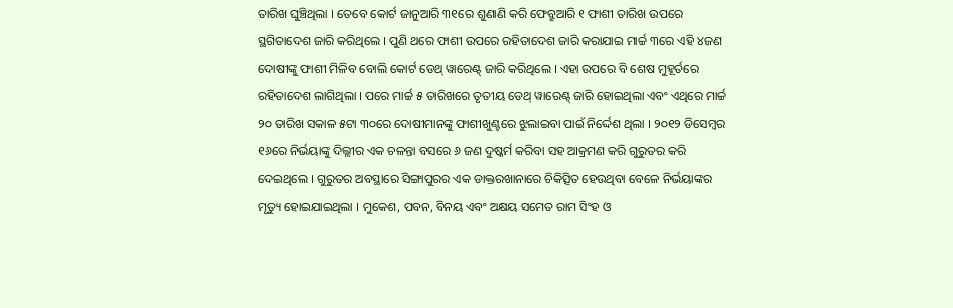ତାରିଖ ଘୁଞ୍ଚିଥିଲା । ତେବେ କୋର୍ଟ ଜାନୁଆରି ୩୧ରେ ଶୁଣାଣି କରି ଫେବ୍ରୁଆରି ୧ ଫାଶୀ ତାରିଖ ଉପରେ ସ୍ଥଗିତାଦେଶ ଜାରି କରିଥିଲେ । ପୁଣି ଥରେ ଫାଶୀ ଉପରେ ରହିତାଦେଶ ଜାରି କରାଯାଇ ମାର୍ଚ୍ଚ ୩ରେ ଏହି ୪ଜଣ ଦୋଷୀଙ୍କୁ ଫାଶୀ ମିଳିବ ବୋଲି କୋର୍ଟ ଡେଥ୍ ୱାରେଣ୍ଟ୍ ଜାରି କରିଥିଲେ । ଏହା ଉପରେ ବି ଶେଷ ମୁହୂର୍ତରେ ରହିତାଦେଶ ଲାଗିଥିଲା । ପରେ ମାର୍ଚ୍ଚ ୫ ତାରିଖରେ ତୃତୀୟ ଡେଥ୍ ୱାରେଣ୍ଟ୍ ଜାରି ହୋଇଥିଲା ଏବଂ ଏଥିରେ ମାର୍ଚ୍ଚ ୨୦ ତାରିଖ ସକାଳ ୫ଟା ୩୦ରେ ଦୋଷୀମାନଙ୍କୁ ଫାଶୀଖୁଣ୍ଟରେ ଝୁଲାଇବା ପାଇଁ ନିର୍ଦ୍ଦେଶ ଥିଲା । ୨୦୧୨ ଡିସେମ୍ବର ୧୬ରେ ନିର୍ଭୟାଙ୍କୁ ଦିଲ୍ଲୀର ଏକ ଚଳନ୍ତା ବସରେ ୬ ଜଣ ଦୁଷ୍କର୍ମ କରିବା ସହ ଆକ୍ରମଣ କରି ଗୁରୁତର କରି ଦେଇଥିଲେ । ଗୁରୁତର ଅବସ୍ଥାରେ ସିଙ୍ଗାପୁରର ଏକ ଡାକ୍ତରଖାନାରେ ଚିକିତ୍ସିତ ହେଉଥିବା ବେଳେ ନିର୍ଭୟାଙ୍କର ମୃତ୍ୟୁ ହୋଇଯାଇଥିଲା । ମୁକେଶ, ପବନ, ବିନୟ ଏବଂ ଅକ୍ଷୟ ସମେତ ରାମ ସିଂହ ଓ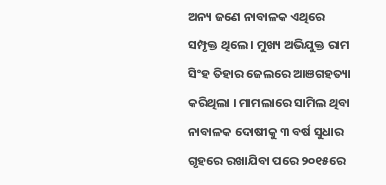ଅନ୍ୟ ଜଣେ ନାବାଳକ ଏଥିରେ ସମ୍ପୃକ୍ତ ଥିଲେ । ମୁଖ୍ୟ ଅଭିଯୁକ୍ତ ରାମ ସିଂହ ତିହାର ଜେଲରେ ଆଞଗହତ୍ୟା କରିଥିଲା । ମାମଲାରେ ସାମିଲ ଥିବା ନାବାଳକ ଦୋଷୀକୁ ୩ ବର୍ଷ ସୁଧାର ଗୃହରେ ରଖାଯିବା ପରେ ୨୦୧୫ରେ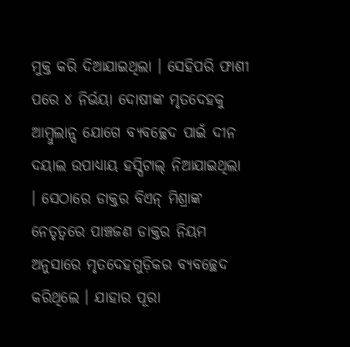ମୁକ୍ତ କରି ଦିଆଯାଇଥିଲା । ସେହିପରି ଫାଶୀ ପରେ ୪ ନିର୍ଭୟା ଦୋଷୀଙ୍କ ମୃତଦେହକୁ ଆମ୍ବୁଲାନ୍ସ ଯୋଗେ ବ୍ୟବଚ୍ଛେଦ ପାଇଁ ଦୀନ ଦୟାଲ ଉପାଧ୍ୟାୟ ହସ୍ପିଟାଲ୍ ନିଆଯାଇଥିଲା । ସେଠାରେ ଡାକ୍ତର ବିଏନ୍ ମିଶ୍ରାଙ୍କ ନେତୃତ୍ୱରେ ପାଞ୍ଚଜଣ ଡାକ୍ତର ନିୟମ ଅନୁସାରେ ମୃତଦେହଗୁଡ଼ିକର ବ୍ୟବଚ୍ଛେଦ କରିଥିଲେ । ଯାହାର ପୂରା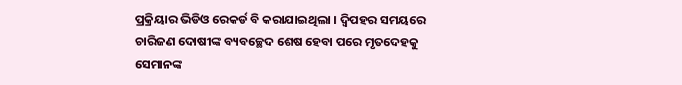ପ୍ରକ୍ରିୟାର ଭିଡିଓ ରେକର୍ଡ ବି କରାଯାଇଥିଲା । ଦ୍ୱିପହର ସମୟରେ ଚାରିଜଣ ଦୋଷୀଙ୍କ ବ୍ୟବଚ୍ଛେଦ ଶେଷ ହେବା ପରେ ମୃତଦେହକୁ ସେମାନଙ୍କ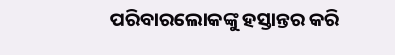ପରିବାରଲୋକଙ୍କୁ ହସ୍ତାନ୍ତର କରି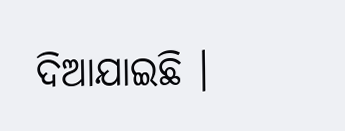ଦିଆଯାଇଛି ।